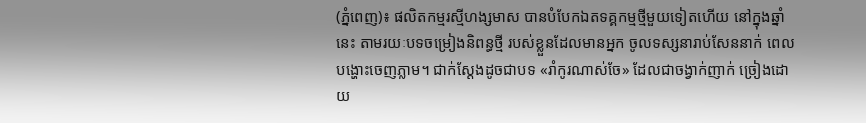(ភ្នំពេញ)៖ ផលិតកម្មរស្មីហង្សមាស បានបំបែកឯតទគ្គកម្មថ្មីមួយទៀតហើយ នៅក្នុងឆ្នាំនេះ តាមរយៈបទចម្រៀងនិពន្ធថ្មី របស់ខ្លួនដែលមានអ្នក ចូលទស្សនារាប់សែននាក់ ពេលបង្ហោះចេញភ្លាម។ ជាក់ស្ដែងដូចជាបទ «រាំកូរណាស់ចែ» ដែលជាចង្វាក់ញាក់ ច្រៀងដោយ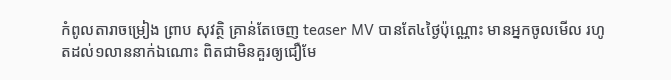កំពូលតារាចម្រៀង ព្រាប សុវត្ថិ គ្រាន់តែចេញ teaser MV បានតែ៤ថ្ងៃប៉ុណ្ណោះ មានអ្នកចូលមើល រហូតដល់១លាននាក់ឯណោះ ពិតជាមិនគួរឲ្យជឿមែ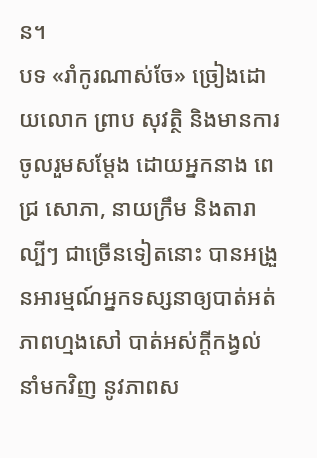ន។
បទ «រាំកូរណាស់ចែ» ច្រៀងដោយលោក ព្រាប សុវត្ថិ និងមានការចូលរួមសម្ដែង ដោយអ្នកនាង ពេជ្រ សោភា, នាយក្រឹម និងតារាល្បីៗ ជាច្រើនទៀតនោះ បានអង្រួនអារម្មណ៍អ្នកទស្សនាឲ្យបាត់អត់ភាពហ្មងសៅ បាត់អស់ក្ដីកង្វល់ នាំមកវិញ នូវភាពស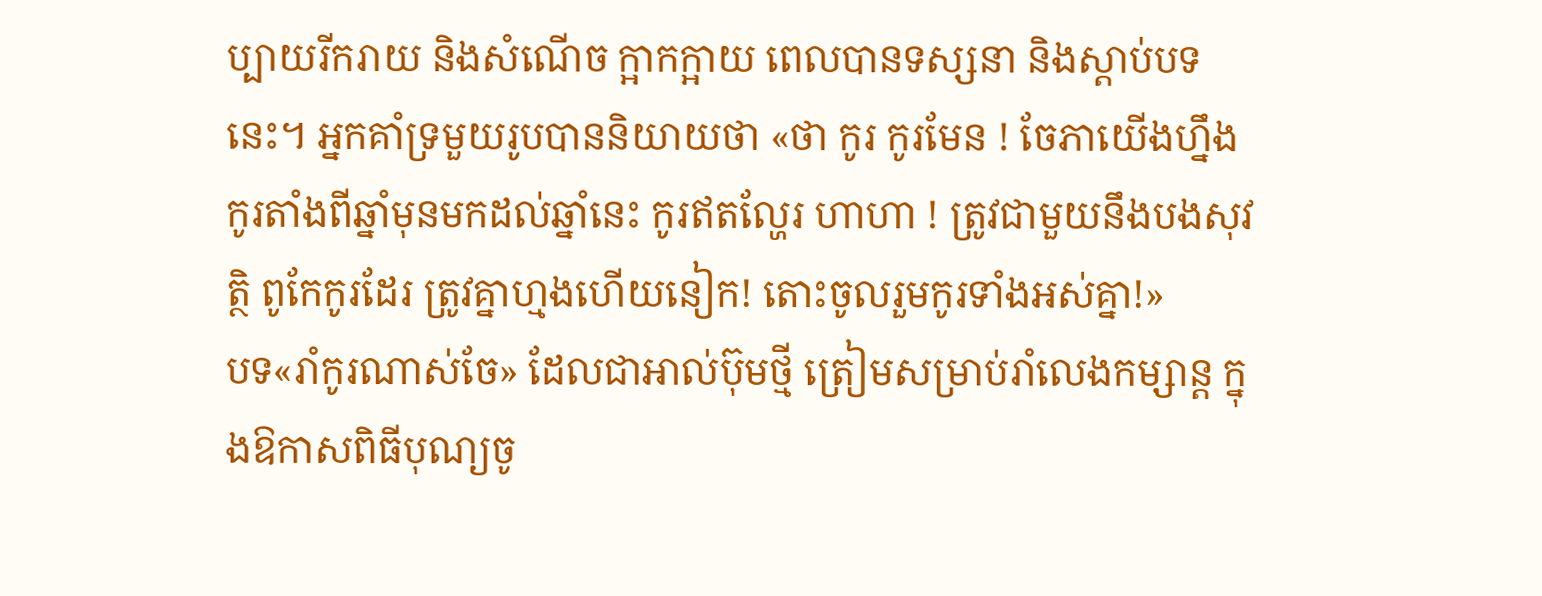ប្បាយរីករាយ និងសំណើច ក្អាកក្អាយ ពេលបានទស្សនា និងស្ដាប់បទនេះ។ អ្នកគាំទ្រមួយរូបបាននិយាយថា «ថា កូរ កូរមែន ! ចែភាយើងហ្នឹង កូរតាំងពីឆ្នាំមុនមកដល់ឆ្នាំនេះ កូរឥតល្ហែរ ហាហា ! ត្រូវជាមួយនឹងបងសុវត្ថិ ពូកែកូរដែរ ត្រូវគ្នាហ្មងហើយនៀក! តោះចូលរួមកូរទាំងអស់គ្នា!»
បទ«រាំកូរណាស់ចែ» ដែលជាអាល់ប៊ុមថ្មី ត្រៀមសម្រាប់រាំលេងកម្សាន្ត ក្នុងឱកាសពិធីបុណ្យចូ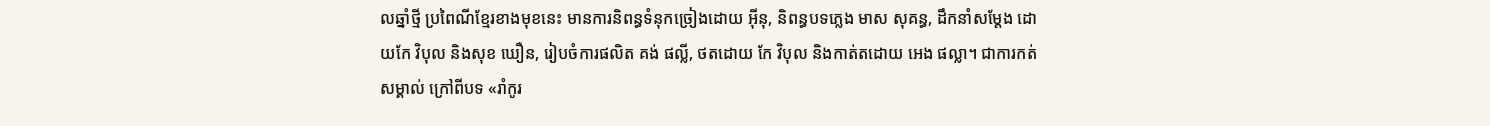លឆ្នាំថ្មី ប្រពៃណីខ្មែរខាងមុខនេះ មានការនិពន្ធទំនុកច្រៀងដោយ អ៊ីនុ, និពន្ធបទភ្លេង មាស សុគន្ធ, ដឹកនាំសម្តែង ដោយកែ វិបុល និងសុខ ឃឿន, រៀបចំការផលិត គង់ ផល្លី, ថតដោយ កែ វិបុល និងកាត់តដោយ អេង ផល្លា។ ជាការកត់សម្គាល់ ក្រៅពីបទ «រាំកូរ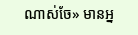ណាស់ចែ» មានអ្ន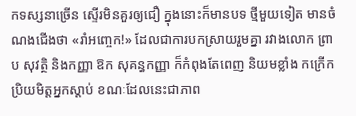កទស្សនាច្រើន ស្ទើរមិនគួរឲ្យជឿ ក្នុងនោះក៏មានបទ ថ្មីមួយទៀត មានចំណងជើងថា «រាំអញ្ចេក!» ដែលជាការបកស្រាយរួមគ្នា រវាងលោក ព្រាប សុវត្ថិ និងកញ្ញា ឱក សុគន្ធកញ្ញា ក៏កំពុងតែពេញ និយមខ្លាំង កក្រើកប្រិយមិត្តអ្នកស្ដាប់ ខណៈដែលនេះជាភាព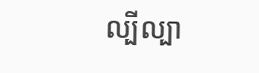ល្បីល្បា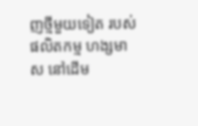ញថ្មីមួយទៀត របស់ផលិតកម្ម ហង្សមាស នៅដើម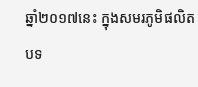ឆ្នាំ២០១៧នេះ ក្នុងសមរភូមិផលិតបទ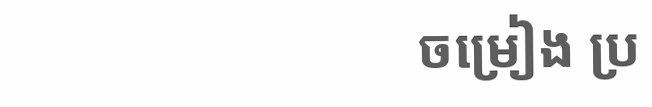ចម្រៀង ប្រ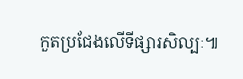កួតប្រជែងលើទីផ្សារសិល្បៈ៕